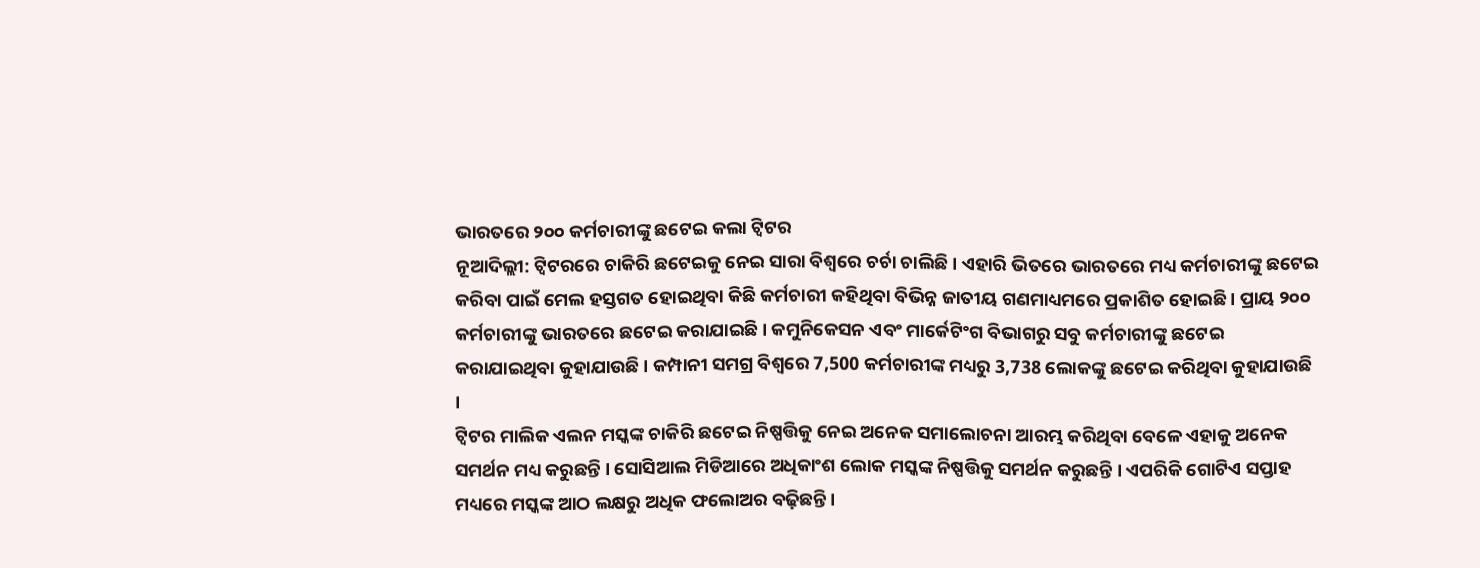ଭାରତରେ ୨୦୦ କର୍ମଚାରୀଙ୍କୁ ଛଟେଇ କଲା ଟ୍ୱିଟର
ନୂଆଦିଲ୍ଲୀ: ଟ୍ୱିଟରରେ ଚାକିରି ଛଟେଇକୁ ନେଇ ସାରା ବିଶ୍ବରେ ଚର୍ଚା ଚାଲିଛି । ଏହାରି ଭିତରେ ଭାରତରେ ମଧ୍ୟ କର୍ମଚାରୀଙ୍କୁ ଛଟେଇ କରିବା ପାଇଁ ମେଲ ହସ୍ତଗତ ହୋଇଥିବା କିଛି କର୍ମଚାରୀ କହିଥିବା ବିଭିନ୍ନ ଜାତୀୟ ଗଣମାଧ୍ୟମରେ ପ୍ରକାଶିତ ହୋଇଛି । ପ୍ରାୟ ୨୦୦ କର୍ମଚାରୀଙ୍କୁ ଭାରତରେ ଛଟେଇ କରାଯାଇଛି । କମୁନିକେସନ ଏବଂ ମାର୍କେଟିଂଗ ବିଭାଗରୁ ସବୁ କର୍ମଚାରୀଙ୍କୁ ଛଟେଇ କରାଯାଇଥିବା କୁହାଯାଉଛି । କମ୍ପାନୀ ସମଗ୍ର ବିଶ୍ୱରେ 7,500 କର୍ମଚାରୀଙ୍କ ମଧ୍ୟରୁ 3,738 ଲୋକଙ୍କୁ ଛଟେଇ କରିଥିବା କୁହାଯାଉଛି ।
ଟ୍ବିଟର ମାଲିକ ଏଲନ ମସ୍କଙ୍କ ଚାକିରି ଛଟେଇ ନିଷ୍ପତ୍ତିକୁ ନେଇ ଅନେକ ସମାଲୋଚନା ଆରମ୍ଭ କରିଥିବା ବେଳେ ଏହାକୁ ଅନେକ ସମର୍ଥନ ମଧ୍ୟ କରୁଛନ୍ତି । ସୋସିଆଲ ମିଡିଆରେ ଅଧିକାଂଶ ଲୋକ ମସ୍କଙ୍କ ନିଷ୍ପତ୍ତିକୁ ସମର୍ଥନ କରୁଛନ୍ତି । ଏପରିକି ଗୋଟିଏ ସପ୍ତାହ ମଧ୍ୟରେ ମସ୍କଙ୍କ ଆଠ ଲକ୍ଷରୁ ଅଧିକ ଫଲୋଅର ବଢ଼ିଛନ୍ତି ।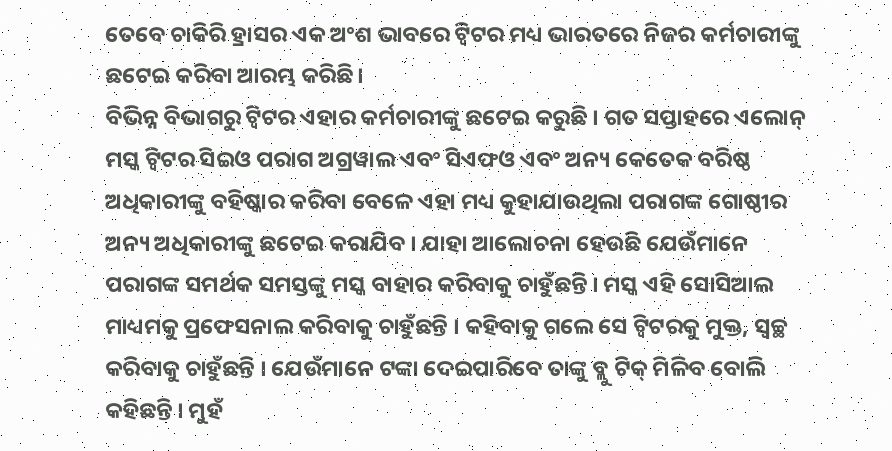ତେବେ ଚାକିରି ହ୍ରାସର ଏକ ଅଂଶ ଭାବରେ ଟ୍ୱିଟର ମଧ୍ୟ ଭାରତରେ ନିଜର କର୍ମଚାରୀଙ୍କୁ ଛଟେଇ କରିବା ଆରମ୍ଭ କରିଛି।
ବିଭିନ୍ନ ବିଭାଗରୁ ଟ୍ୱିଟର ଏହାର କର୍ମଚାରୀଙ୍କୁ ଛଟେଇ କରୁଛି । ଗତ ସପ୍ତାହରେ ଏଲୋନ୍ ମସ୍କ ଟ୍ୱିଟର ସିଇଓ ପରାଗ ଅଗ୍ରୱାଲ ଏବଂ ସିଏଫଓ ଏବଂ ଅନ୍ୟ କେତେକ ବରିଷ୍ଠ ଅଧିକାରୀଙ୍କୁ ବହିଷ୍କାର କରିବା ବେଳେ ଏହା ମଧ୍ୟ କୁହାଯାଉଥିଲା ପରାଗଙ୍କ ଗୋଷ୍ଠୀର ଅନ୍ୟ ଅଧିକାରୀଙ୍କୁ ଛଟେଇ କରାଯିବ । ଯାହା ଆଲୋଚନା ହେଉଛି ଯେଉଁମାନେ ପରାଗଙ୍କ ସମର୍ଥକ ସମସ୍ତଙ୍କୁ ମସ୍କ ବାହାର କରିବାକୁ ଚାହୁଁଛନ୍ତି । ମସ୍କ ଏହି ସୋସିଆଲ ମାଧ୍ୟମକୁ ପ୍ରଫେସନାଲ କରିବାକୁ ଚାହୁଁଛନ୍ତି । କହିବାକୁ ଗଲେ ସେ ଟ୍ବିଟରକୁ ମୁକ୍ତ, ସ୍ବଚ୍ଛ କରିବାକୁ ଚାହୁଁଛନ୍ତି । ଯେଉଁମାନେ ଟଙ୍କା ଦେଇପାରିବେ ତାଙ୍କୁ ବ୍ଲୁ ଟିକ୍ ମିଳିବ ବୋଲି କହିଛନ୍ତି । ମୁହଁ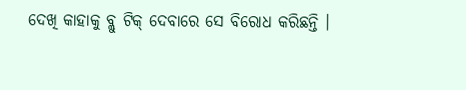ଦେଖି କାହାକୁ ବ୍ଲୁ ଟିକ୍ ଦେବାରେ ସେ ବିରୋଧ କରିଛନ୍ତି ।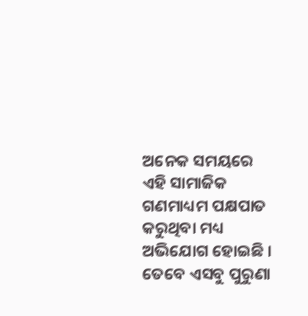ଅନେକ ସମୟରେ ଏହି ସାମାଜିକ ଗଣମାଧ୍ୟମ ପକ୍ଷପାତ କରୁଥିବା ମଧ୍ୟ ଅଭିଯୋଗ ହୋଇଛି । ତେବେ ଏସବୁ ପୁରୁଣା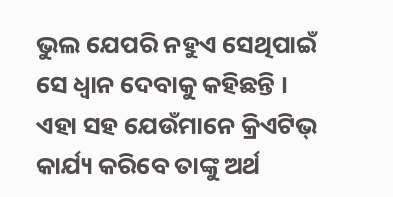ଭୁଲ ଯେପରି ନହୁଏ ସେଥିପାଇଁ ସେ ଧ୍ବାନ ଦେବାକୁ କହିଛନ୍ତି । ଏହା ସହ ଯେଉଁମାନେ କ୍ରିଏଟିଭ୍ କାର୍ଯ୍ୟ କରିବେ ତାଙ୍କୁ ଅର୍ଥ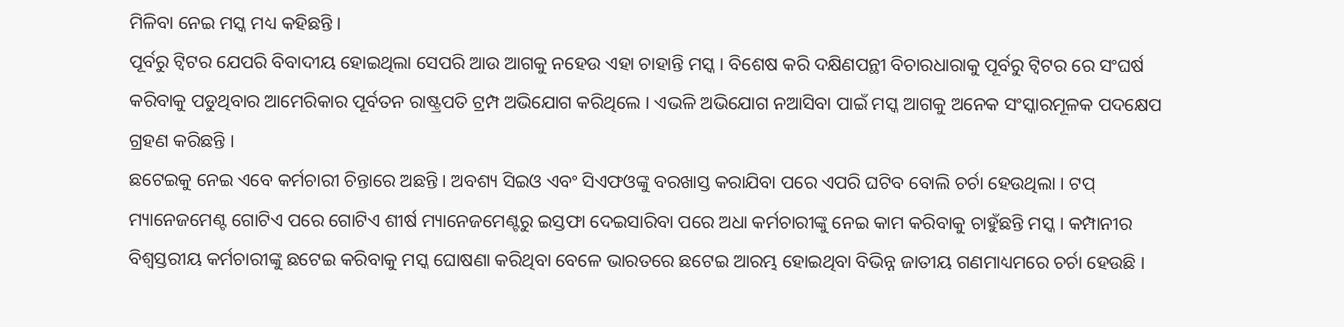ମିଳିବା ନେଇ ମସ୍କ ମଧ୍ୟ କହିଛନ୍ତି ।
ପୂର୍ବରୁ ଟ୍ବିଟର ଯେପରି ବିବାଦୀୟ ହୋଇଥିଲା ସେପରି ଆଉ ଆଗକୁ ନହେଉ ଏହା ଚାହାନ୍ତି ମସ୍କ । ବିଶେଷ କରି ଦକ୍ଷିଣପନ୍ଥୀ ବିଚାରଧାରାକୁ ପୂର୍ବରୁ ଟ୍ବିଟର ରେ ସଂଘର୍ଷ କରିବାକୁ ପଡୁଥିବାର ଆମେରିକାର ପୂର୍ବତନ ରାଷ୍ଟ୍ରପତି ଟ୍ରମ୍ପ ଅଭିଯୋଗ କରିଥିଲେ । ଏଭଳି ଅଭିଯୋଗ ନଆସିବା ପାଇଁ ମସ୍କ ଆଗକୁ ଅନେକ ସଂସ୍କାରମୂଳକ ପଦକ୍ଷେପ ଗ୍ରହଣ କରିଛନ୍ତି ।
ଛଟେଇକୁ ନେଇ ଏବେ କର୍ମଚାରୀ ଚିନ୍ତାରେ ଅଛନ୍ତି । ଅବଶ୍ୟ ସିଇଓ ଏବଂ ସିଏଫଓଙ୍କୁ ବରଖାସ୍ତ କରାଯିବା ପରେ ଏପରି ଘଟିବ ବୋଲି ଚର୍ଚା ହେଉଥିଲା । ଟପ୍ ମ୍ୟାନେଜମେଣ୍ଟ ଗୋଟିଏ ପରେ ଗୋଟିଏ ଶୀର୍ଷ ମ୍ୟାନେଜମେଣ୍ଟରୁ ଇସ୍ତଫା ଦେଇସାରିବା ପରେ ଅଧା କର୍ମଚାରୀଙ୍କୁ ନେଇ କାମ କରିବାକୁ ଚାହୁଁଛନ୍ତି ମସ୍କ । କମ୍ପାନୀର ବିଶ୍ୱସ୍ତରୀୟ କର୍ମଚାରୀଙ୍କୁ ଛଟେଇ କରିବାକୁ ମସ୍କ ଘୋଷଣା କରିଥିବା ବେଳେ ଭାରତରେ ଛଟେଇ ଆରମ୍ଭ ହୋଇଥିବା ବିଭିନ୍ନ ଜାତୀୟ ଗଣମାଧ୍ୟମରେ ଚର୍ଚା ହେଉଛି ।